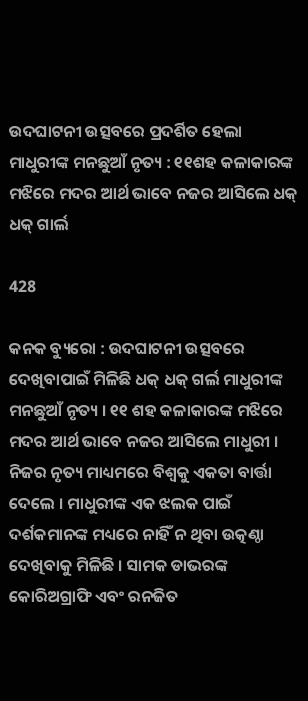ଉଦଘାଟନୀ ଉତ୍ସବରେ ପ୍ରଦର୍ଶିତ ହେଲା ମାଧୁରୀଙ୍କ ମନଛୁଆଁ ନୃତ୍ୟ : ୧୧ଶହ କଳାକାରଙ୍କ ମଝିରେ ମଦର ଆର୍ଥ ଭାବେ ନଜର ଆସିଲେ ଧକ୍ ଧକ୍ ଗାର୍ଲ

428

କନକ ବ୍ୟୁରୋ : ଉଦଘାଟନୀ ଉତ୍ସବରେ ଦେଖିବାପାଇଁ ମିଳିଛି ଧକ୍ ଧକ୍ ଗର୍ଲ ମାଧୁରୀଙ୍କ ମନଛୁଆଁ ନୃତ୍ୟ । ୧୧ ଶହ କଳାକାରଙ୍କ ମଝିରେ ମଦର ଆର୍ଥ ଭାବେ ନଜର ଆସିଲେ ମାଧୁରୀ । ନିଜର ନୃତ୍ୟ ମାଧ୍ୟମରେ ବିଶ୍ୱକୁ ଏକତା ବାର୍ତ୍ତା ଦେଲେ । ମାଧୁରୀଙ୍କ ଏକ ଝଲକ ପାଇଁ ଦର୍ଶକମାନଙ୍କ ମଧ୍ୟରେ ନାହିଁ ନ ଥିବା ଉତ୍କଣ୍ଠା ଦେଖିବାକୁ ମିଳିଛି । ସାମକ ଡାଭରଙ୍କ କୋରିଅଗ୍ରାଫି ଏବଂ ରନଜିତ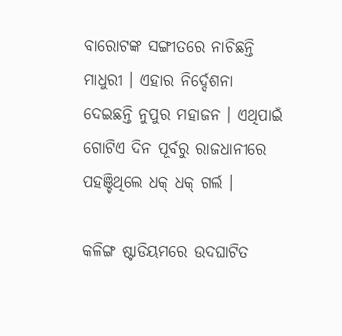ବାରୋଟଙ୍କ ସଙ୍ଗୀତରେ ନାଚିଛନ୍ତି ମାଧୁରୀ । ଏହାର ନିର୍ଦ୍ଦେଶନା ଦେଇଛନ୍ତି ନୁପୁର ମହାଜନ । ଏଥିପାଇଁ ଗୋଟିଏ ଦିନ ପୂର୍ବରୁ ରାଜଧାନୀରେ ପହଞ୍ଚିଥିଲେ ଧକ୍ ଧକ୍ ଗର୍ଲ ।

କଳିଙ୍ଗ ଷ୍ଟାଡିୟମରେ ଉଦଘାଟିତ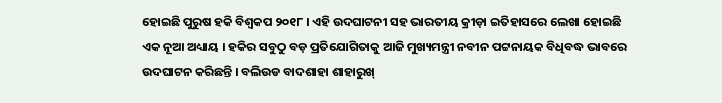ହୋଇଛି ପୁରୁଷ ହକି ବିଶ୍ୱକପ ୨୦୧୮ । ଏହି ଉଦଘାଟନୀ ସହ ଭାରତୀୟ କ୍ରୀଡ଼ା ଇତିହାସରେ ଲେଖା ହୋଇଛି ଏକ ନୂଆ ଅଧ୍ୟାୟ । ହକିର ସବୁଠୁ ବଡ଼ ପ୍ରତିଯୋଗିତାକୁ ଆଜି ମୁଖ୍ୟମନ୍ତ୍ରୀ ନବୀନ ପଟ୍ଟନାୟକ ବିଧିବଦ୍ଧ ଭାବରେ ଉଦଘାଟନ କରିଛନ୍ତି । ବଲିଉଡ ବାଦଶାହା ଶାହାରୁଖ୍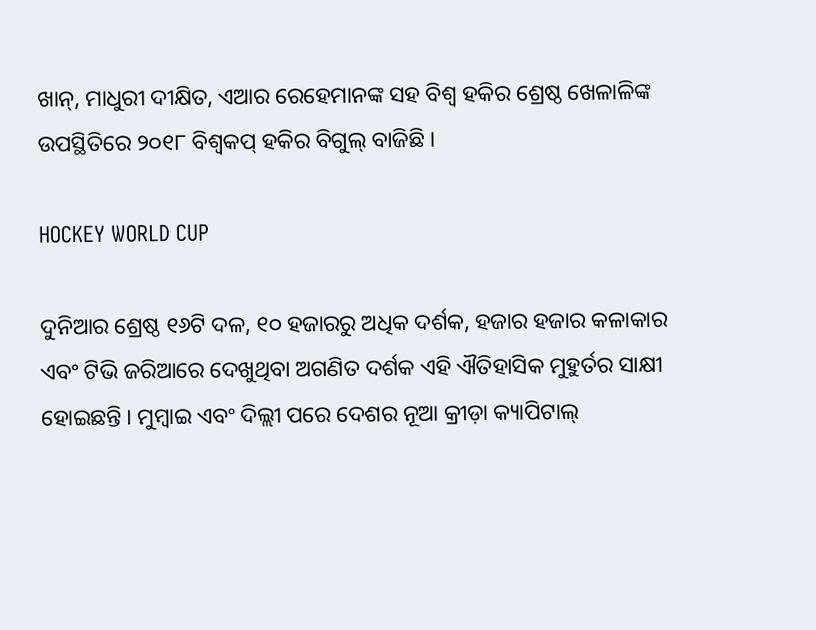ଖାନ୍, ମାଧୁରୀ ଦୀକ୍ଷିତ, ଏଆର ରେହେମାନଙ୍କ ସହ ବିଶ୍ୱ ହକିର ଶ୍ରେଷ୍ଠ ଖେଳାଳିଙ୍କ ଉପସ୍ଥିତିରେ ୨୦୧୮ ବିଶ୍ୱକପ୍ ହକିର ବିଗୁଲ୍ ବାଜିଛି ।

HOCKEY WORLD CUP

ଦୁନିଆର ଶ୍ରେଷ୍ଠ ୧୬ଟି ଦଳ, ୧୦ ହଜାରରୁ ଅଧିକ ଦର୍ଶକ, ହଜାର ହଜାର କଳାକାର ଏବଂ ଟିଭି ଜରିଆରେ ଦେଖୁଥିବା ଅଗଣିତ ଦର୍ଶକ ଏହି ଐତିହାସିକ ମୁହୁର୍ତର ସାକ୍ଷୀ ହୋଇଛନ୍ତି । ମୁମ୍ବାଇ ଏବଂ ଦିଲ୍ଲୀ ପରେ ଦେଶର ନୂଆ କ୍ରୀଡ଼ା କ୍ୟାପିଟାଲ୍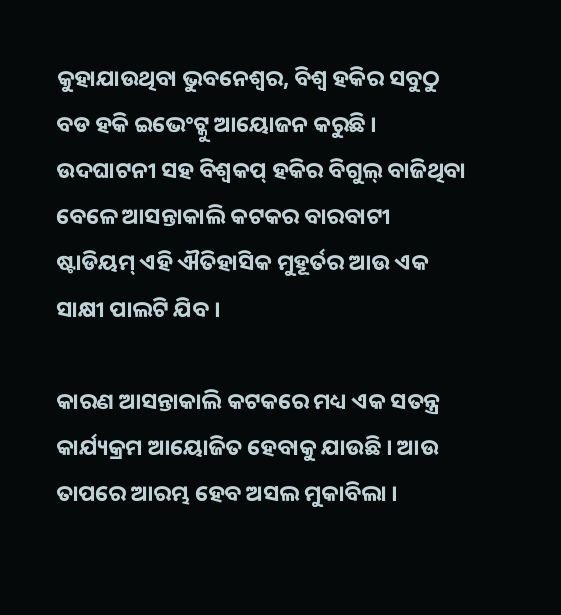କୁହାଯାଉଥିବା ଭୁବନେଶ୍ୱର, ବିଶ୍ୱ ହକିର ସବୁଠୁ ବଡ ହକି ଇଭେଂଟ୍କୁ ଆୟୋଜନ କରୁଛି । ଉଦଘାଟନୀ ସହ ବିଶ୍ୱକପ୍ ହକିର ବିଗୁଲ୍ ବାଜିଥିବା ବେଳେ ଆସନ୍ତାକାଲି କଟକର ବାରବାଟୀ ଷ୍ଟାଡିୟମ୍ ଏହି ଐତିହାସିକ ମୁହୂର୍ତର ଆଉ ଏକ ସାକ୍ଷୀ ପାଲଟି ଯିବ ।

କାରଣ ଆସନ୍ତାକାଲି କଟକରେ ମଧ୍ୟ ଏକ ସତନ୍ତ୍ର କାର୍ଯ୍ୟକ୍ରମ ଆୟୋଜିତ ହେବାକୁ ଯାଉଛି । ଆଉ ତାପରେ ଆରମ୍ଭ ହେବ ଅସଲ ମୁକାବିଲା ।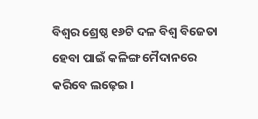ବିଶ୍ୱର ଶ୍ରେଷ୍ଠ ୧୬ଟି ଦଳ ବିଶ୍ୱ ବିଜେତା ହେବା ପାଇଁ କଳିଙ୍ଗ ମୈଦାନରେ କରିବେ ଲଢ଼େଇ ।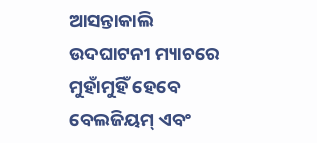ଆସନ୍ତାକାଲି ଉଦଘାଟନୀ ମ୍ୟାଚରେ ମୁହାଁମୁହିଁ ହେବେ ବେଲଜିୟମ୍ ଏବଂ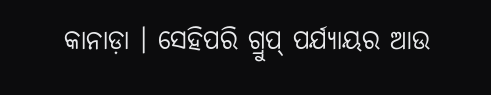କାନାଡ଼ା । ସେହିପରି ଗ୍ରୁପ୍ ପର୍ଯ୍ୟାୟର ଆଉ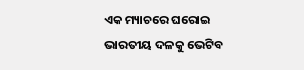ଏକ ମ୍ୟାଚରେ ଘରୋଇ ଭାରତୀୟ ଦଳକୁ ଭେଟିବ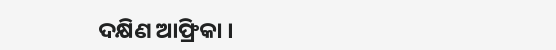ଦକ୍ଷିଣ ଆଫ୍ରିକା ।